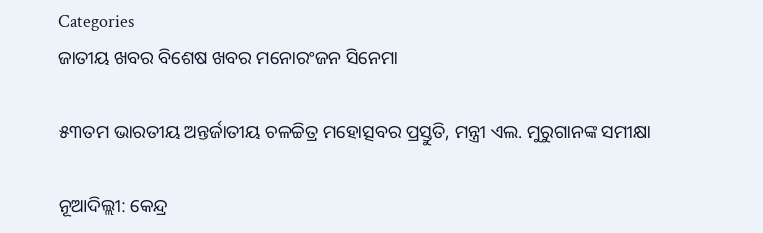Categories
ଜାତୀୟ ଖବର ବିଶେଷ ଖବର ମନୋରଂଜନ ସିନେମା

୫୩ତମ ଭାରତୀୟ ଅନ୍ତର୍ଜାତୀୟ ଚଳଚ୍ଚିତ୍ର ମହୋତ୍ସବର ପ୍ରସ୍ତୁତି, ମନ୍ତ୍ରୀ ଏଲ. ମୁରୁଗାନଙ୍କ ସମୀକ୍ଷା

ନୂଆଦିଲ୍ଲୀ: କେନ୍ଦ୍ର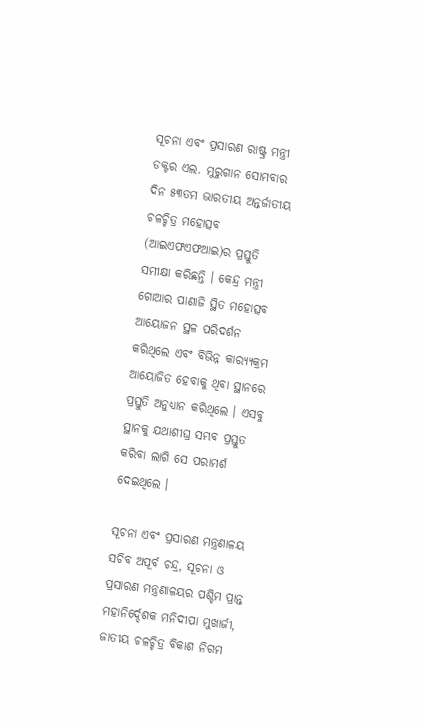ସୂଚନା ଏବଂ ପ୍ରସାରଣ ରାଷ୍ଟ୍ର ମନ୍ତ୍ରୀ ଡକ୍ଟର ଏଲ. ମୁରୁଗାନ ସୋମବାର ଦିନ ୫୩ତମ ଭାରତୀୟ ଅନ୍ତର୍ଜାତୀୟ ଚଳଚ୍ଚିତ୍ର ମହୋତ୍ସବ (ଆଇଏଫଏଫଆଇ)ର ପ୍ରସ୍ତୁତି ସମୀକ୍ଷା କରିଛନ୍ତି । କେନ୍ଦ୍ର ମନ୍ତ୍ରୀ ଗୋଆର ପାଣାଜି ସ୍ଥିତ ମହୋତ୍ସବ ଆୟୋଜନ ସ୍ଥଳ ପରିଦର୍ଶନ କରିଥିଲେ ଏବଂ ବିଭିନ୍ନ କାର‌୍ୟ୍ୟକ୍ରମ ଆୟୋଜିତ ହେବାକୁ ଥିବା ସ୍ଥାନରେ ପ୍ରସ୍ତୁତି ଅନୁଧ୍ୟାନ କରିଥିଲେ । ଏସବୁ ସ୍ଥାନକୁ ଯଥାଶୀଘ୍ର ସମ୍ଭବ ପ୍ରସ୍ତୁତ କରିବା ଲାଗି ସେ ପରାମର୍ଶ ଦେଇଥିଲେ ।

ସୂଚନା ଏବଂ ପ୍ରସାରଣ ମନ୍ତ୍ରଣାଳୟ ସଚିବ ଅପୂର୍ବ ଚନ୍ଦ୍ର, ସୂଚନା ଓ ପ୍ରସାରଣ ମନ୍ତ୍ରଣାଳୟର ପଶ୍ଚିମ ପ୍ରାନ୍ତ ମହାନିର୍ଦ୍ଦେଶକ ମନିଦୀପା ମୁଖାର୍ଜୀ, ଜାତୀୟ ଚଳଚ୍ଚିତ୍ର ବିକାଶ ନିଗମ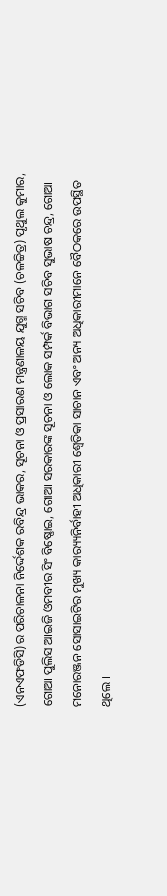(ଏନଏଫଡିସି)ର ପରିଚାଳନା ନିର୍ଦ୍ଦେଶକ ରବିନ୍ଦ୍ର ଭାକର, ସୂଚନା ଓ ପ୍ରସାରଣ ମନ୍ତ୍ରଣାଳୟ ଯୁଗ୍ମ ସଚିବ (ଚଳଚ୍ଚିତ୍ର) ପୃଥୁଲ କୁମାର, ଗୋଆ ପୁଲିସ ଆଇଜି ଓମବୀର ସିଂ ବିଷ୍ଣୋଇ, ଗୋଆ ସରକାରଙ୍କ ସୂଚନା ଓ ଲୋକ ସମ୍ପର୍କ ବିଭାଗ ସଚିବ ସୁଭାଷ ଚନ୍ଦ୍ର, ଗୋଆ ମନୋରଞ୍ଜନ ସୋସାଇଟିର ମୁଖ୍ୟ କାର‌୍ୟ୍ୟନିର୍ବାହୀ ଅଧିକାରୀ ଶ୍ବେତିକା ସାଚାନ ଏବଂ ଅନ୍ୟ ଅଧିକାରୀମାନେ ବୈଠକରେ ଉପସ୍ଥିତ ଥିଲେ ।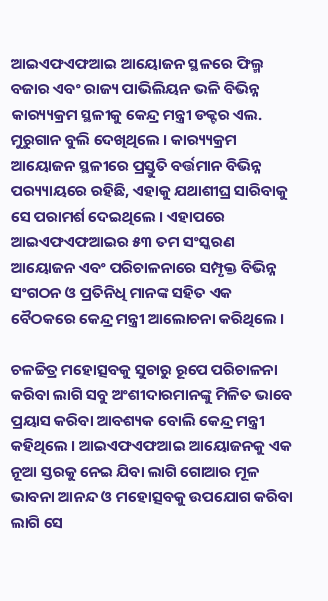ଆଇଏଫଏଫଆଇ ଆୟୋଜନ ସ୍ଥଳରେ ଫିଲ୍ମ ବଜାର ଏବଂ ରାଜ୍ୟ ପାଭିଲିୟନ ଭଳି ବିଭିନ୍ନ କାର‌୍ୟ୍ୟକ୍ରମ ସ୍ଥଳୀକୁ କେନ୍ଦ୍ର ମନ୍ତ୍ରୀ ଡକ୍ଟର ଏଲ. ମୁରୁଗାନ ବୁଲି ଦେଖିଥିଲେ । କାର‌୍ୟ୍ୟକ୍ରମ ଆୟୋଜନ ସ୍ଥଳୀରେ ପ୍ରସ୍ତୁତି ବର୍ତ୍ତମାନ ବିଭିନ୍ନ ପର‌୍ୟ୍ୟାୟରେ ରହିଛି, ଏହାକୁ ଯଥାଶୀଘ୍ର ସାରିବାକୁ ସେ ପରାମର୍ଶ ଦେଇଥିଲେ । ଏହାପରେ ଆଇଏଫଏଫଆଇର ୫୩ ତମ ସଂସ୍କରଣ ଆୟୋଜନ ଏବଂ ପରିଚାଳନାରେ ସମ୍ପୃକ୍ତ ବିଭିନ୍ନ ସଂଗଠନ ଓ ପ୍ରତିନିଧି ମାନଙ୍କ ସହିତ ଏକ ବୈଠକରେ କେନ୍ଦ୍ର ମନ୍ତ୍ରୀ ଆଲୋଚନା କରିଥିଲେ ।

ଚଳଚ୍ଚିତ୍ର ମହୋତ୍ସବକୁ ସୁଚାରୁ ରୂପେ ପରିଚାଳନା କରିବା ଲାଗି ସବୁ ଅଂଶୀଦାରମାନଙ୍କୁ ମିଳିତ ଭାବେ ପ୍ରୟାସ କରିବା ଆବଶ୍ୟକ ବୋଲି କେନ୍ଦ୍ର ମନ୍ତ୍ରୀ କହିଥିଲେ । ଆଇଏଫଏଫଆଇ ଆୟୋଜନକୁ ଏକ ନୂଆ ସ୍ତରକୁ ନେଇ ଯିବା ଲାଗି ଗୋଆର ମୂଳ ଭାବନା ଆନନ୍ଦ ଓ ମହୋତ୍ସବକୁ ଉପଯୋଗ କରିବା ଲାଗି ସେ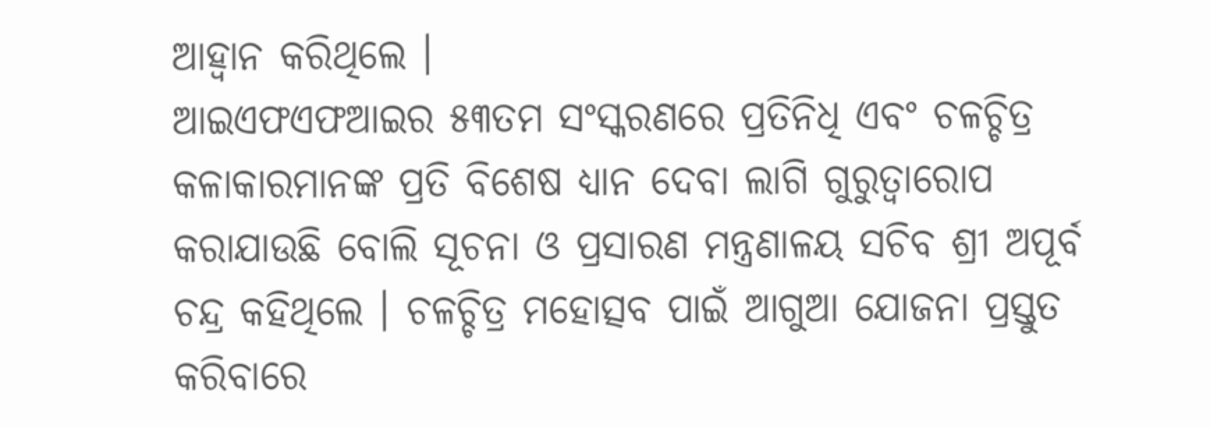ଆହ୍ବାନ କରିଥିଲେ ।
ଆଇଏଫଏଫଆଇର ୫୩ତମ ସଂସ୍କରଣରେ ପ୍ରତିନିଧି ଏବଂ ଚଳଚ୍ଚିତ୍ର କଳାକାରମାନଙ୍କ ପ୍ରତି ବିଶେଷ ଧ୍ୟାନ ଦେବା ଲାଗି ଗୁରୁତ୍ବାରୋପ କରାଯାଉଛି ବୋଲି ସୂଚନା ଓ ପ୍ରସାରଣ ମନ୍ତ୍ରଣାଳୟ ସଚିବ ଶ୍ରୀ ଅପୂର୍ବ ଚନ୍ଦ୍ର କହିଥିଲେ । ଚଳଚ୍ଚିତ୍ର ମହୋତ୍ସବ ପାଇଁ ଆଗୁଆ ଯୋଜନା ପ୍ରସ୍ତୁତ କରିବାରେ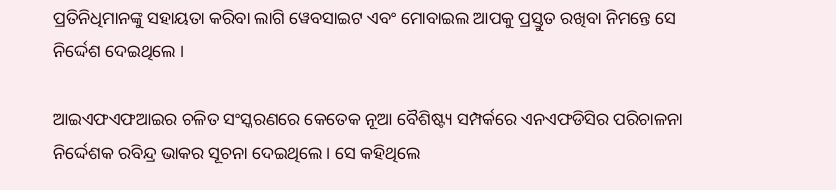ପ୍ରତିନିଧିମାନଙ୍କୁ ସହାୟତା କରିବା ଲାଗି ୱେବସାଇଟ ଏବଂ ମୋବାଇଲ ଆପକୁ ପ୍ରସ୍ତୁତ ରଖିବା ନିମନ୍ତେ ସେ ନିର୍ଦ୍ଦେଶ ଦେଇଥିଲେ ।

ଆଇଏଫଏଫଆଇର ଚଳିତ ସଂସ୍କରଣରେ କେତେକ ନୂଆ ବୈଶିଷ୍ଟ୍ୟ ସମ୍ପର୍କରେ ଏନଏଫଡିସିର ପରିଚାଳନା ନିର୍ଦ୍ଦେଶକ ରବିନ୍ଦ୍ର ଭାକର ସୂଚନା ଦେଇଥିଲେ । ସେ କହିଥିଲେ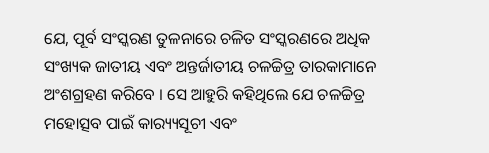ଯେ, ପୂର୍ବ ସଂସ୍କରଣ ତୁଳନାରେ ଚଳିତ ସଂସ୍କରଣରେ ଅଧିକ ସଂଖ୍ୟକ ଜାତୀୟ ଏବଂ ଅନ୍ତର୍ଜାତୀୟ ଚଳଚ୍ଚିତ୍ର ତାରକାମାନେ ଅଂଶଗ୍ରହଣ କରିବେ । ସେ ଆହୁରି କହିଥିଲେ ଯେ ଚଳଚ୍ଚିତ୍ର ମହୋତ୍ସବ ପାଇଁ କାର‌୍ୟ୍ୟସୂଚୀ ଏବଂ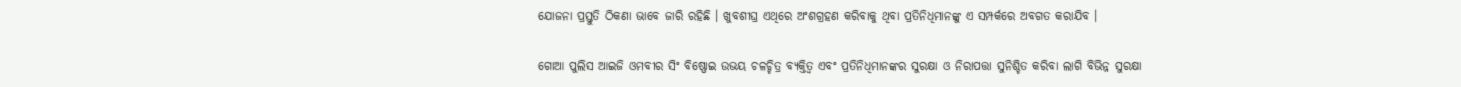ଯୋଜନା ପ୍ରସ୍ତୁତି ଠିକଣା ଭାବେ ଜାରି ରହିଛି । ଖୁବଶୀଘ୍ର ଏଥିରେ ଅଂଶଗ୍ରହଣ କରିବାକୁ ଥିବା ପ୍ରତିନିଧିମାନଙ୍କୁ ଏ ସମ୍ପର୍କରେ ଅବଗତ କରାଯିବ ।

ଗୋଆ ପୁଲିସ ଆଇଜି ଓମବୀର ସିଂ ବିଷ୍ଣୋଇ ଉଭୟ ଚଳଚ୍ଚିତ୍ର ବ୍ୟକ୍ତିତ୍ବ ଏବଂ ପ୍ରତିନିଧିମାନଙ୍କର ସୁରକ୍ଷା ଓ ନିରାପତ୍ତା ସୁନିଶ୍ଚିତ କରିବା ଲାଗି ବିଭିନ୍ନ ସୁରକ୍ଷା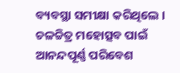ବ୍ୟବସ୍ଥା ସମୀକ୍ଷା କରିଥିଲେ । ଚଳଚ୍ଚିତ୍ର ମହୋତ୍ସବ ପାଇଁ ଆନନ୍ଦପୂର୍ଣ୍ଣ ପରିବେଶ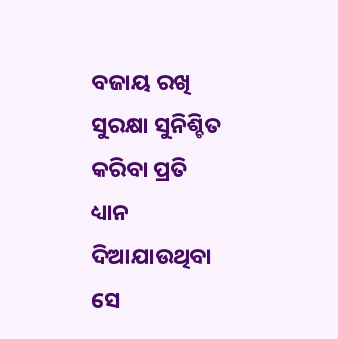ବଜାୟ ରଖି ସୁରକ୍ଷା ସୁନିଶ୍ଚିତ କରିବା ପ୍ରତି ଧ୍ୟାନ ଦିଆଯାଉଥିବା ସେ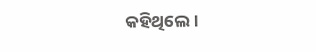କହିଥିଲେ।